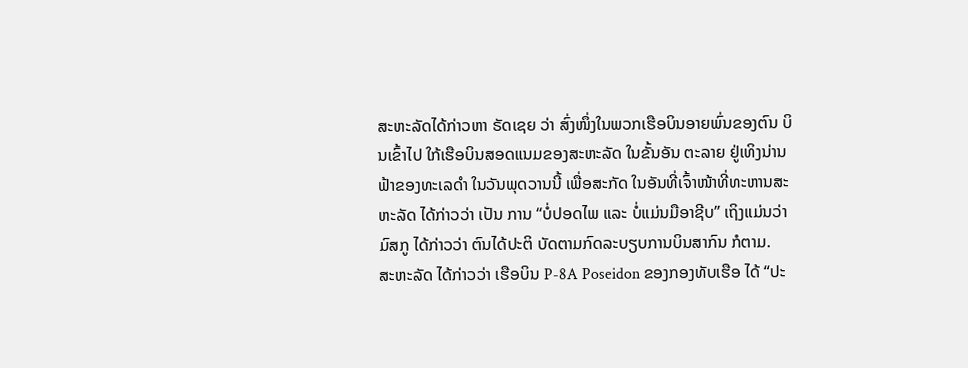ສະຫະລັດໄດ້ກ່າວຫາ ຣັດເຊຍ ວ່າ ສົ່ງໜຶ່ງໃນພວກເຮືອບິນອາຍພົ່ນຂອງຕົນ ບິນເຂົ້າໄປ ໃກ້ເຮືອບິນສອດແນມຂອງສະຫະລັດ ໃນຂັ້ນອັນ ຕະລາຍ ຢູ່ເທິງນ່ານຟ້າຂອງທະເລດຳ ໃນວັນພຸດວານນີ້ ເພື່ອສະກັດ ໃນອັນທີ່ເຈົ້າໜ້າທີ່ທະຫານສະຫະລັດ ໄດ້ກ່າວວ່າ ເປັນ ການ “ບໍ່ປອດໄພ ແລະ ບໍ່ແມ່ນມືອາຊີບ” ເຖິງແມ່ນວ່າ ມົສກູ ໄດ້ກ່າວວ່າ ຕົນໄດ້ປະຕິ ບັດຕາມກົດລະບຽບການບິນສາກົນ ກໍຕາມ.
ສະຫະລັດ ໄດ້ກ່າວວ່າ ເຮືອບິນ P-8A Poseidon ຂອງກອງທັບເຮືອ ໄດ້ “ປະ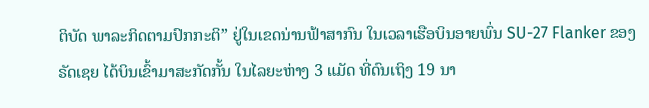ຕິບັດ ພາລະກິດຕາມປົກກະຕິ” ຢູ່ໃນເຂດນ່ານຟ້າສາກົນ ໃນເວລາເຮືອບິນອາຍພົ່ນ SU-27 Flanker ຂອງຣັດເຊຍ ໄດ້ບິນເຂົ້າມາສະກັດກັ້ນ ໃນໄລຍະຫ່າງ 3 ແມັດ ທີ່ດົນເຖິງ 19 ນາ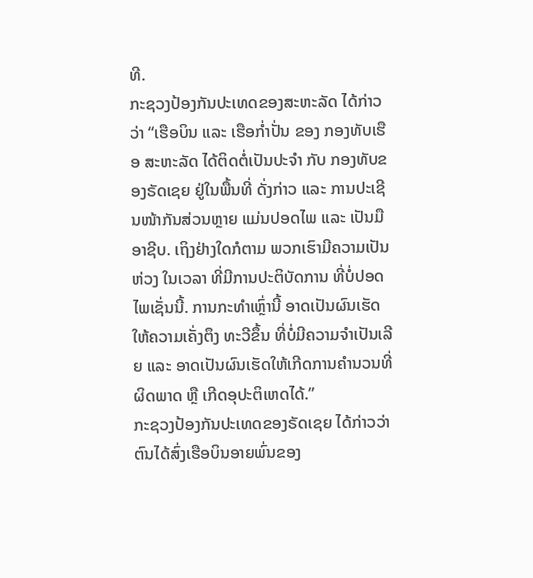ທີ.
ກະຊວງປ້ອງກັນປະເທດຂອງສະຫະລັດ ໄດ້ກ່າວວ່າ “ເຮືອບິນ ແລະ ເຮືອກ່ຳປັ່ນ ຂອງ ກອງທັບເຮືອ ສະຫະລັດ ໄດ້ຕິດຕໍ່ເປັນປະຈຳ ກັບ ກອງທັບຂອງຣັດເຊຍ ຢູ່ໃນພື້ນທີ່ ດັ່ງກ່າວ ແລະ ການປະເຊີນໜ້າກັນສ່ວນຫຼາຍ ແມ່ນປອດໄພ ແລະ ເປັນມືອາຊີບ. ເຖິງຢ່າງໃດກໍຕາມ ພວກເຮົາມີຄວາມເປັນຫ່ວງ ໃນເວລາ ທີ່ມີການປະຕິບັດການ ທີ່ບໍ່ປອດໄພເຊັ່ນນີ້. ການກະທຳເຫຼົ່ານີ້ ອາດເປັນຜົນເຮັດໃຫ້ຄວາມເຄັ່ງຕຶງ ທະວີຂຶ້ນ ທີ່ບໍ່ມີຄວາມຈຳເປັນເລີຍ ແລະ ອາດເປັນຜົນເຮັດໃຫ້ເກີດການຄຳນວນທີ່ຜິດພາດ ຫຼື ເກີດອຸປະຕິເຫດໄດ້.”
ກະຊວງປ້ອງກັນປະເທດຂອງຣັດເຊຍ ໄດ້ກ່າວວ່າ ຕົນໄດ້ສົ່ງເຮືອບິນອາຍພົ່ນຂອງ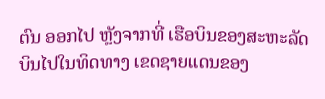ຕົນ ອອກໄປ ຫຼັງຈາກທີ່ ເຮືອບິນຂອງສະຫະລັດ ບິນໄປໃນທິດທາງ ເຂດຊາຍແດນຂອງ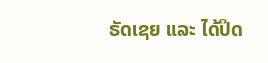ຣັດເຊຍ ແລະ ໄດ້ປິດ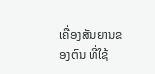ເຄື່ອງສັນຍານຂອງຕົນ ທີ່ໃຊ້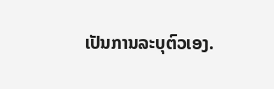ເປັນການລະບຸຕົວເອງ.